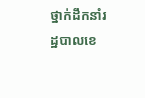ថ្នាក់ដឹកនាំរដ្ឋបាលខេ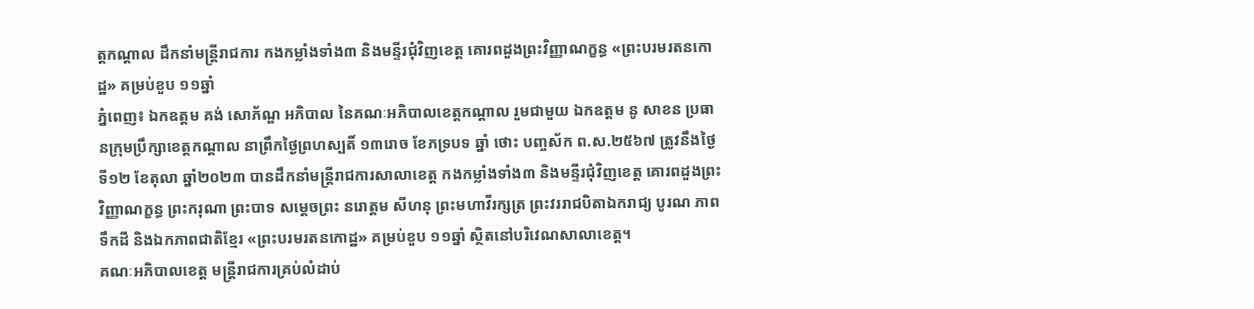ត្តកណ្ដាល ដឹកនាំមន្ត្រីរាជការ កងកម្លាំងទាំង៣ និងមន្ទីរជុំវិញខេត្ត គោរពដួងព្រះវិញ្ញាណក្ខន្ធ «ព្រះបរមរតនកោដ្ឋ» គម្រប់ខួប ១១ឆ្នាំ
ភ្នំពេញ៖ ឯកឧត្តម គង់ សោភ័ណ្ឌ អភិបាល នៃគណៈអភិបាលខេត្តកណ្ដាល រួមជាមួយ ឯកឧត្តម នូ សាខន ប្រធានក្រុមប្រឹក្សាខេត្តកណ្ដាល នាព្រឹកថ្ងៃព្រហស្បតិ៍ ១៣រោច ខែភទ្របទ ឆ្នាំ ថោះ បញ្ចស័ក ព.ស.២៥៦៧ ត្រូវនឹងថ្ងៃទី១២ ខែតុលា ឆ្នាំ២០២៣ បានដឹកនាំមន្ត្រីរាជការសាលាខេត្ត កងកម្លាំងទាំង៣ និងមន្ទីរជុំវិញខេត្ត គោរពដួងព្រះវិញ្ញាណក្ខន្ធ ព្រះករុណា ព្រះបាទ សម្ដេចព្រះ នរោត្ដម សីហនុ ព្រះមហាវីរក្សត្រ ព្រះវររាជបិតាឯករាជ្យ បូរណ ភាពទឹកដី និងឯកភាពជាតិខ្មែរ «ព្រះបរមរតនកោដ្ឋ» គម្រប់ខួប ១១ឆ្នាំ ស្ថិតនៅបរិវេណសាលាខេត្ត។
គណៈអភិបាលខេត្ត មន្ត្រីរាជការគ្រប់លំដាប់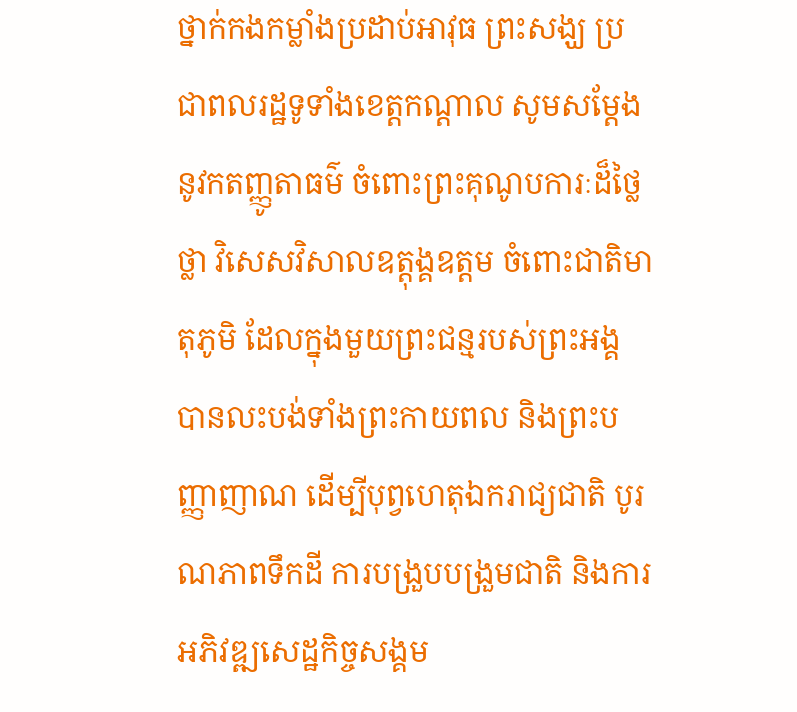ថ្នាក់កងកម្លាំងប្រដាប់អាវុធ ព្រះសង្ឃ ប្រជាពលរដ្ឋទូទាំងខេត្តកណ្តាល សូមសម្ដែងនូវកតញ្ញូតាធម៌ ចំពោះព្រះគុណូបការៈដ៏ថ្លៃថ្លា វិសេសវិសាលឧត្តុង្គឧត្តម ចំពោះជាតិមាតុភូមិ ដែលក្នុងមួយព្រះជន្មរបស់ព្រះអង្គ បានលះបង់ទាំងព្រះកាយពល និងព្រះបញ្ញាញាណ ដើម្បីបុព្វហេតុឯករាជ្យជាតិ បូរណភាពទឹកដី ការបង្រួបបង្រួមជាតិ និងការអភិវឌ្ឍសេដ្ឋកិច្ចសង្គម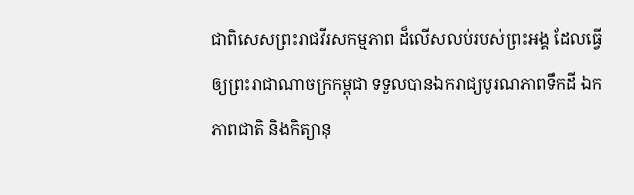ជាពិសេសព្រះរាជវីរសកម្មភាព ដ៏លើសលប់របស់ព្រះអង្គ ដែលធ្វើឲ្យព្រះរាជាណាចក្រកម្ពុជា ទទួលបានឯករាជ្យបូរណភាពទឹកដី ឯកភាពជាតិ និងកិត្យានុ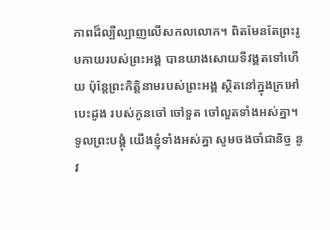ភាពដ៏ល្បីល្បាញលើសកលលោក។ ពិតមែនតែព្រះរូបកាយរបស់ព្រះអង្គ បានយាងសោយទីវង្គតទៅហើយ ប៉ុន្តែព្រះកិត្តិនាមរបស់ព្រះអង្គ ស្ថិតនៅក្នុងក្រអៅបេះដូង របស់កូនចៅ ចៅទួត ចៅលួតទាំងអស់គ្នា។
ទូលព្រះបង្គុំ យើងខ្ញុំទាំងអស់គ្នា សូមចងចាំជានិច្ច នូវ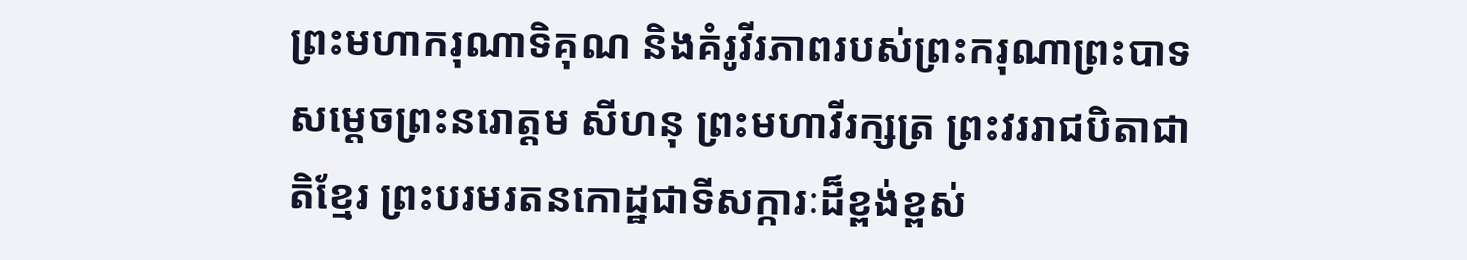ព្រះមហាករុណាទិគុណ និងគំរូវីរភាពរបស់ព្រះករុណាព្រះបាទ សម្ដេចព្រះនរោត្ដម សីហនុ ព្រះមហាវីរក្សត្រ ព្រះវររាជបិតាជាតិខ្មែរ ព្រះបរមរតនកោដ្ឋជាទីសក្ការៈដ៏ខ្ពង់ខ្ពស់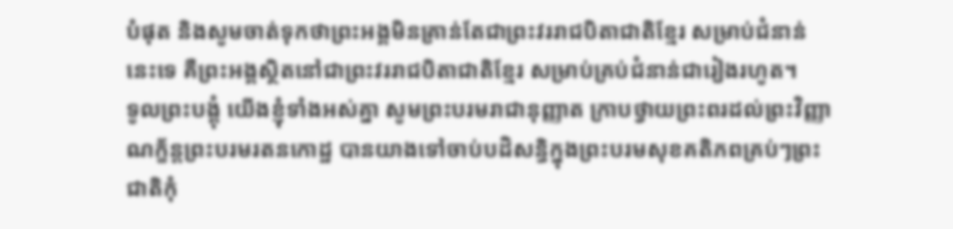បំផុត និងសូមចាត់ទុកថាព្រះអង្គមិនគ្រាន់តែជាព្រះវររាជបិតាជាតិខ្មែរ សម្រាប់ជំនាន់នេះទេ គឺព្រះអង្គស្ថិតនៅជាព្រះវររាជបិតាជាតិខ្មែរ សម្រាប់គ្រប់ជំនាន់ជារៀងរហូត។
ទូលព្រះបង្គុំ យើងខ្ញុំទាំងអស់គ្នា សូមព្រះបរមរាជានុញ្ញាត ក្រាបថ្វាយព្រះពរដល់ព្រះវិញ្ញាណក្ខ័ន្តព្រះបរមរតនកោដ្ឋ បានយាងទៅចាប់បដិសន្ធិក្នុងព្រះបរមសុខគតិភពគ្រប់ៗព្រះជាតិកុំ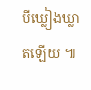បីឃ្លៀងឃ្លាតឡើយ ៕